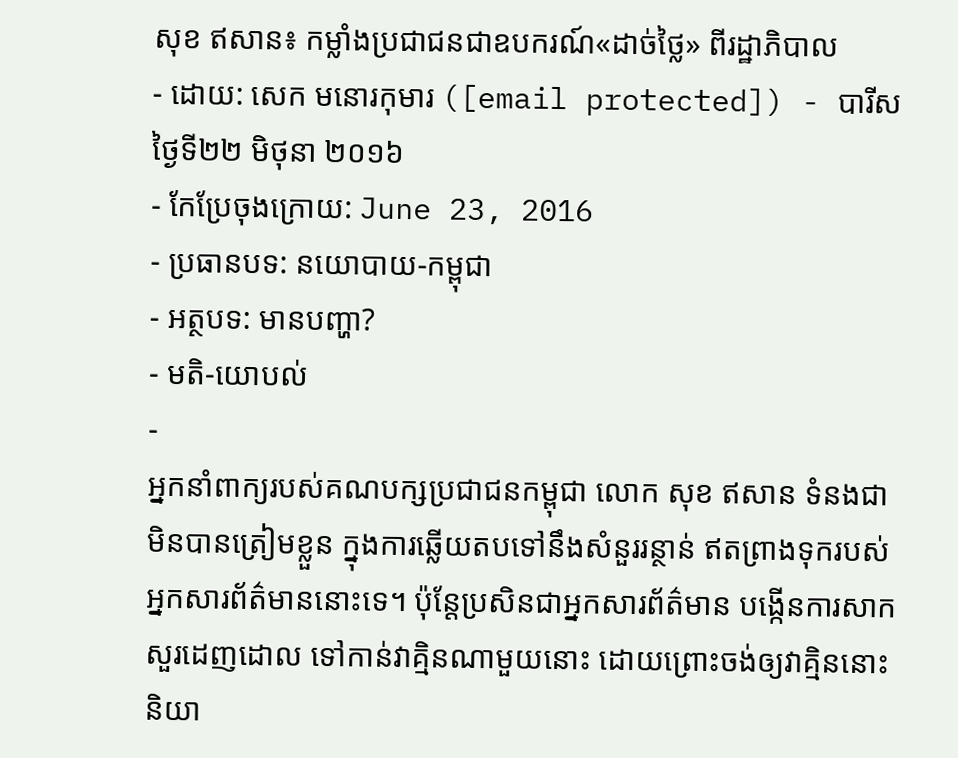សុខ ឥសាន៖ កម្លាំងប្រជាជនជាឧបករណ៍«ដាច់ថ្លៃ» ពីរដ្ឋាភិបាល
- ដោយ: សេក មនោរកុមារ ([email protected]) - បារីស ថ្ងៃទី២២ មិថុនា ២០១៦
- កែប្រែចុងក្រោយ: June 23, 2016
- ប្រធានបទ: នយោបាយ-កម្ពុជា
- អត្ថបទ: មានបញ្ហា?
- មតិ-យោបល់
-
អ្នកនាំពាក្យរបស់គណបក្សប្រជាជនកម្ពុជា លោក សុខ ឥសាន ទំនងជាមិនបានត្រៀមខ្លួន ក្នុងការឆ្លើយតបទៅនឹងសំនួររន្ថាន់ ឥតព្រាងទុករបស់អ្នកសារព័ត៌មាននោះទេ។ ប៉ុន្តែប្រសិនជាអ្នកសារព័ត៌មាន បង្កើនការសាកសួរដេញដោល ទៅកាន់វាគ្មិនណាមួយនោះ ដោយព្រោះចង់ឲ្យវាគ្មិននោះ និយា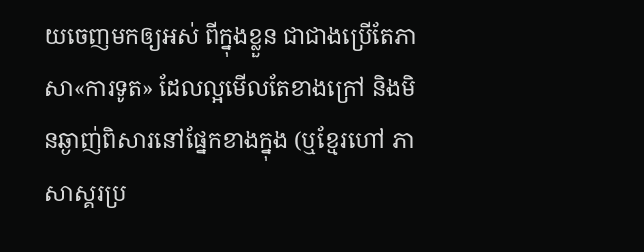យចេញមកឲ្យអស់ ពីក្នុងខ្លួន ជាជាងប្រើតែភាសា«ការទូត» ដែលល្អមើលតែខាងក្រៅ និងមិនឆ្ងាញ់ពិសារនៅផ្នែកខាងក្នុង (ឬខ្មែរហៅ ភាសាស្គរប្រ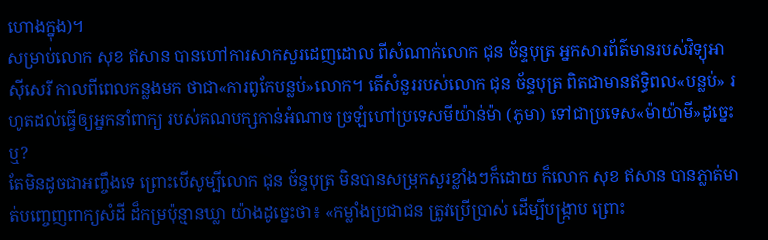ហោងក្នុង)។
សម្រាប់លោក សុខ ឥសាន បានហៅការសាកសួរដេញដោល ពីសំណាក់លោក ជុន ច័ន្ទបុត្រ អ្នកសារព័ត៌មានរបស់វិទ្យុអាស៊ីសេរី កាលពីពេលកន្លងមក ថាជា«ការពូកែបន្លប់»លោក។ តើសំនួររបស់លោក ជុន ច័ន្ទបុត្រ ពិតជាមានឥទ្ធិពល«បន្លប់» រហូតដល់ធ្វើឲ្យអ្នកនាំពាក្យ របស់គណបក្សកាន់អំណាច ច្រឡំហៅប្រទេសមីយ៉ាន់ម៉ា (ភូមា) ទៅជាប្រទេស«ម៉ាយ៉ាមី»ដូច្នេះឬ?
តែមិនដូចជាអញ្ចឹងទេ ព្រោះបើសូម្បីលោក ជុន ច័ន្ទបុត្រ មិនបានសម្រុកសួរខ្លាំងៗក៏ដោយ ក៏លោក សុខ ឥសាន បានភ្លាត់មាត់បញ្ចេញពាក្យសំដី ដ៏កម្រប៉ុន្មានឃ្លា យ៉ាងដូច្នេះថា៖ «កម្លាំងប្រជាជន ត្រូវប្រើប្រាស់ ដើម្បីបង្ក្រាប ព្រោះ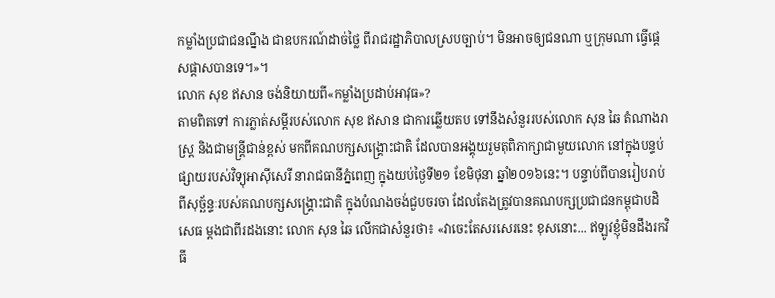កម្លាំងប្រជាជនណ្នឹង ជាឧបករណ៍ដាច់ថ្លៃ ពីរាជរដ្ឋាភិបាលស្របច្បាប់។ មិនអាចឲ្យជនណា ឬក្រុមណា ធ្វើផ្ដេសផ្ដាសបានទេ។»។
លោក សុខ ឥសាន ចង់និយាយពី«កម្លាំងប្រដាប់អាវុធ»?
តាមពិតទៅ ការភ្លាត់សម្ដីរបស់លោក សុខ ឥសាន ជាការឆ្លើយតប ទៅនឹងសំនួររបស់លោក សុន ឆៃ តំណាងរាស្ត្រ និងជាមន្ត្រីជាន់ខ្ពស់ មកពីគណបក្សសង្គ្រោះជាតិ ដែលបានអង្គុយរួមតុពិភាក្សាជាមួយលោក នៅក្នុងបន្ទប់ផ្សាយរបស់វិទ្យុអាស៊ីសេរី នារាជធានីភ្នំពេញ ក្នុងយប់ថ្ងៃទី២១ ខែមិថុនា ឆ្នាំ២០១៦នេះ។ បន្ទាប់ពីបានរៀបរាប់ ពីសុច្ឆ័ន្ទៈរបស់គណបក្សសង្គ្រោះជាតិ ក្នុងបំណងចង់ជួបចរចា ដែលតែងត្រូវបានគណបក្សប្រជាជនកម្ពុជាបដិសេធ ម្ដងជាពីរដងនោះ លោក សុន ឆៃ លើកជាសំនួរថា៖ «វាចេះតែសរសេរនេះ ខុសនោះ... ឥឡូវខ្ញុំមិនដឹងរកវិធី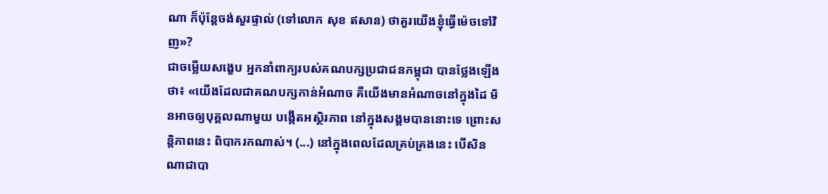ណា ក៏ប៉ុន្តែចង់សួរផ្ទាល់ (ទៅលោក សុខ ឥសាន) ថាគួរយើងខ្ញុំធ្វើម៉េចទៅវិញ»?
ជាចម្លើយសង្ខេប អ្នកនាំពាក្យរបស់គណបក្សប្រជាជនកម្ពុជា បានថ្លែងឡើងថា៖ «យើងដែលជាគណបក្សកាន់អំណាច គឺយើងមានអំណាចនៅក្នុងដៃ មិនអាចឲ្យបុគ្គលណាមួយ បង្កើតអស្ថិរភាព នៅក្នុងសង្គមបាននោះទេ ព្រោះសន្តិភាពនេះ ពិបាករកណាស់។ (...) នៅក្នុងពេលដែលគ្រប់គ្រងនេះ បើសិនណាជាបា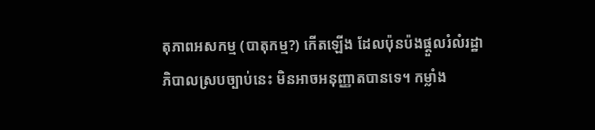តុភាពអសកម្ម (បាតុកម្ម?) កើតឡើង ដែលប៉ុនប៉ងផ្ដួលរំលំរដ្ឋាភិបាលស្របច្បាប់នេះ មិនអាចអនុញ្ញាតបានទេ។ កម្លាំង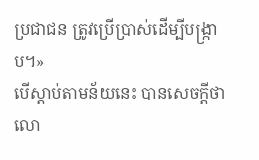ប្រជាជន ត្រូវប្រើប្រាស់ដើម្បីបង្ក្រាប។»
បើស្ដាប់តាមន័យនេះ បានសេចក្ដីថា លោ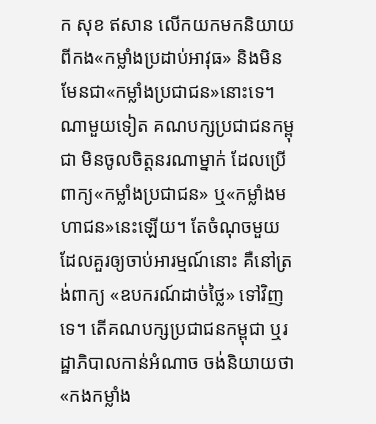ក សុខ ឥសាន លើកយកមកនិយាយ ពីកង«កម្លាំងប្រដាប់អាវុធ» និងមិនមែនជា«កម្លាំងប្រជាជន»នោះទេ។ ណាមួយទៀត គណបក្សប្រជាជនកម្ពុជា មិនចូលចិត្តនរណាម្នាក់ ដែលប្រើពាក្យ«កម្លាំងប្រជាជន» ឬ«កម្លាំងមហាជន»នេះឡើយ។ តែចំណុចមួយ ដែលគួរឲ្យចាប់អារម្មណ៍នោះ គឺនៅត្រង់ពាក្យ «ឧបករណ៍ដាច់ថ្លៃ» ទៅវិញទេ។ តើគណបក្សប្រជាជនកម្ពុជា ឬរដ្ឋាភិបាលកាន់អំណាច ចង់និយាយថា «កងកម្លាំង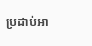ប្រដាប់អា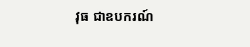វុធ ជាឧបករណ៍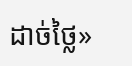ដាច់ថ្លៃ»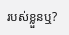របស់ខ្លួនឬ?